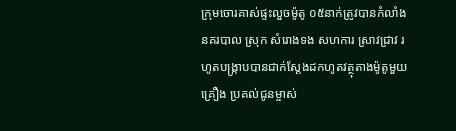ក្រុមចោរគាស់ផ្ទះលួចម៉ូតូ ០៥នាក់ត្រូវបានកំលាំង នគរបាល ស្រុក សំរោងទង សហការ ស្រាវជ្រាវ រ ហូតបង្រ្កាបបានជាក់ស្ដែងដកហូតវត្ថុតាងម៉ូតូមួយគ្រឿង ប្រគល់ជូនម្ចាស់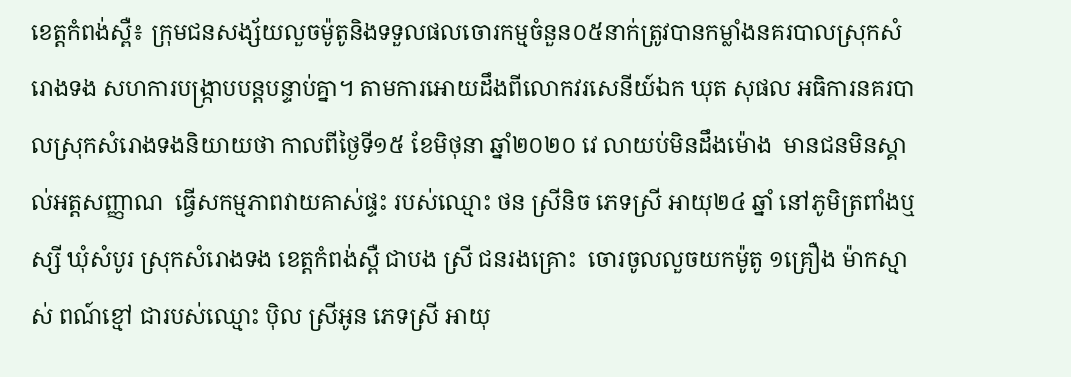ខេត្តកំពង់ស្ពឺ៖ ក្រុមជនសង្ស័យលួចម៉ូតូនិងទទួលផលចោរកម្មចំនួន០៥នាក់ត្រូវបានកម្លាំងនគរបាលស្រុកសំរោងទង សហការបង្ក្រាបបន្តបន្ទាប់គ្នា។ តាមការអោយដឹងពីលោកវរសេនីយ៍ឯក ឃុត សុផល អធិការនគរបាលស្រុកសំរោងទងនិយាយថា កាលពីថ្ងៃទី១៥ ខែមិថុនា ឆ្នាំ២០២០ វេ លាយប់មិនដឹងម៉ោង  មានជនមិនស្គាល់អត្ដសញ្ញាណ  ធ្វើសកម្មភាពវាយគាស់ផ្ទះ របស់ឈ្មោះ ថន ស្រីនិច ភេទស្រី អាយុ២៤ ឆ្នាំ នៅភូមិត្រពាំងឬស្សី ឃុំសំបូរ ស្រុកសំរោងទង ខេត្តកំពង់ស្ពឺ ជាបង ស្រី ជនរងគ្រោះ  ចោរចូលលួចយកម៉ូតូ ១គ្រឿង ម៉ាកស្មាស់ ពណ៍ខ្មៅ ជារបស់ឈ្មោះ ប៉ិល ស្រីអូន ភេទស្រី អាយុ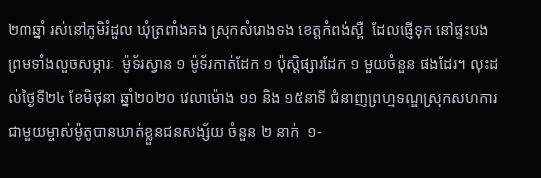២៣ឆ្នាំ រស់នៅភូមិរំដួល ឃុំត្រពាំងគង ស្រុកសំរោងទង ខេត្តកំពង់ស្ពឺ  ដែលផ្ញើទុក នៅផ្ទះបង  ព្រមទាំងលួចសម្ភារៈ  ម៉ូទ័រស្វាន ១ ម៉ូទ័រកាត់ដែក ១ ប៉ុស្ដិផ្សារដែក ១ មួយចំនួន ផងដែរ។ លុះដល់ថ្ងៃទី២៤ ខែមិថុនា ឆ្នាំ២០២០ វេលាម៉ោង ១១ និង ១៥នាទី ជំនាញព្រហ្មទណ្ឌស្រុកសហការ ជាមួយម្ចាស់ម៉ូតូបានឃាត់ខ្លួនជនសង្ស័យ ចំនួន ២ នាក់  ១-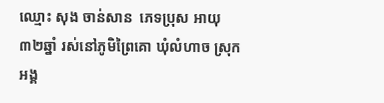ឈ្មោះ សុង ចាន់សាន  ភេទប្រុស អាយុ ៣២ឆ្នាំ រស់នៅភូមិព្រៃគោ ឃុំលំហាច ស្រុកអង្គ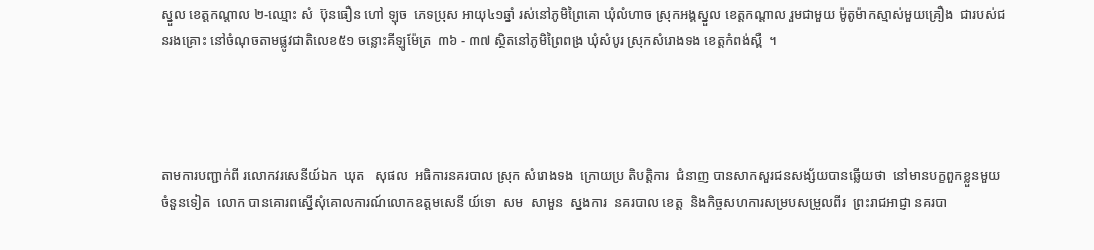ស្នួល ខេត្តកណ្ដាល ២-ឈ្មោះ សំ  ប៊ុនធឿន ហៅ ឡុច  ភេទប្រុស អាយុ៤១ឆ្នាំ រស់នៅភូមិព្រៃគោ ឃុំលំហាច ស្រុកអង្គស្នួល ខេត្តកណ្ដាល រួមជាមួយ ម៉ូតូម៉ាកស្មាស់មួយគ្រឿង  ជារបស់ជនរងគ្រោះ នៅចំណុចតាមផ្លូវជាតិលេខ៥១ ចន្លោះគីឡូម៉ែត្រ  ៣៦ - ៣៧ ស្ថិតនៅភូមិព្រៃពង្រ ឃុំសំបូរ ស្រុកសំរោងទង ខេត្តកំពង់ស្ពឺ  ។




តាមការបញ្ជាក់ពី រលោកវរសេនីយ៍ឯក  ឃុត   សុផល  អធិការនគរបាល ស្រុក សំរោងទង  ក្រោយប្រ តិបត្ដិការ  ជំនាញ បានសាកសួរជនសង្ស័យបានឆ្លេីយថា  នៅមានបក្ខពួកខ្លួនមួយចំនួនទៀត  លោក បានគោរពស្នេីសុំគោលការណ៍លោកឧត្ដមសេនី យ៍ទោ  សម  សាមួន  ស្នងការ  នគរបាល ខេត្ត  និងកិច្ចសហការសម្របសម្រួលពីរ  ព្រះរាជអាជ្ញា នគរបា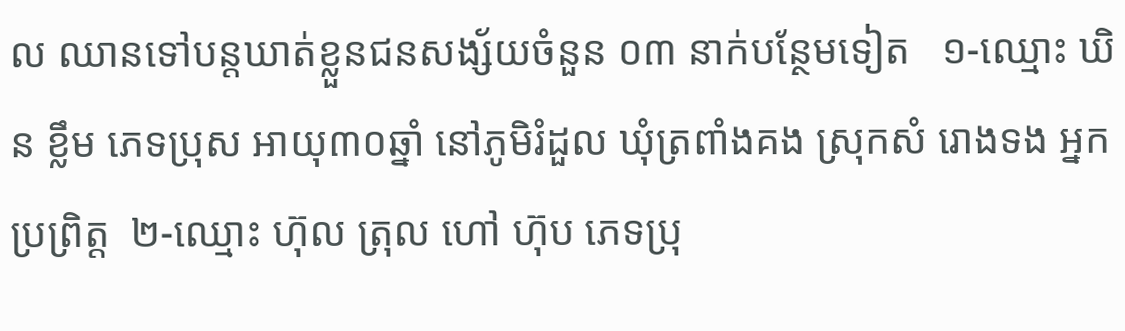ល ឈានទៅបន្តឃាត់ខ្លួនជនសង្ស័យចំនួន ០៣ នាក់បន្ថែមទៀត   ១-ឈ្មោះ ឃិន ខ្លឹម ភេទប្រុស អាយុ៣០ឆ្នាំ នៅភូមិរំដួល ឃុំត្រពាំងគង ស្រុកសំ រោងទង អ្នកប្រព្រិត្ត  ២-ឈ្មោះ ហ៊ុល ត្រុល ហៅ ហ៊ុប ភេទប្រុ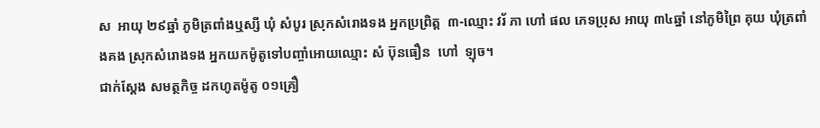ស  អាយុ ២៩ឆ្នាំ ភូមិត្រពាំងឬស្សី ឃុំ សំបូរ ស្រុកសំរោងទង អ្នកប្រព្រិត្ត  ៣-ឈ្មោះ វរ័ ភា ហៅ ផល ភេទប្រុស អាយុ ៣៤ឆ្នាំ នៅភូមិព្រៃ គុយ ឃុំត្រពាំងគង ស្រុកសំរោងទង អ្នកយកម៉ូតូទៅបញ្ចាំអោយឈ្មោះ សំ ប៊ុនធឿន  ហៅ  ឡុច។
ជាក់ស្តែង សមត្ថកិច្ច ដកហូតម៉ូតូ ០១គ្រឿ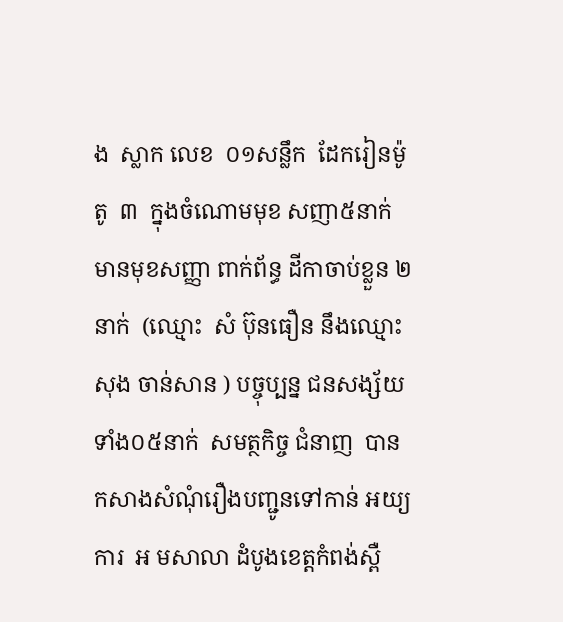ង  ស្លាក លេខ  ០១សន្លឹក  ដែករៀនម៉ូតូ  ៣  ក្នុងចំណោមមុខ សញា៥នាក់ មានមុខសញ្ញា ពាក់ព័ន្ធ ដីកាចាប់ខ្លួន ២ នាក់  (ឈ្មោះ  សំ ប៊ុនធឿន នឹងឈ្មោះ  សុង ចាន់សាន ) បច្ចុប្បន្ន ជនសង្ស័យ ទាំង០៥នាក់  សមត្ថកិច្ច ជំនាញ  បានកសាងសំណុំរឿងបញ្ជូនទៅកាន់ អយ្យការ  អ មសាលា ដំបូងខេត្ដកំពង់ស្ពឺ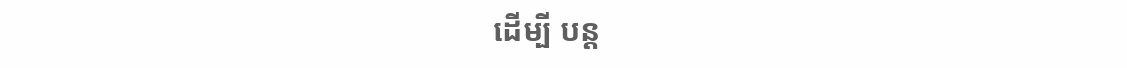ដេីម្បី បន្ដ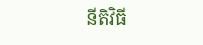នីតិវិធី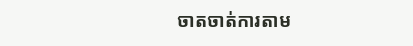ចាតចាត់ការតាម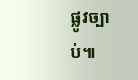ផ្លូវច្បាប់៕